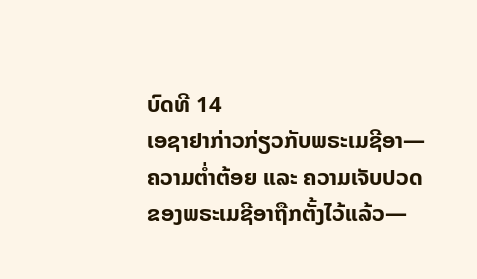ບົດທີ 14
ເອຊາຢາກ່າວກ່ຽວກັບພຣະເມຊີອາ—ຄວາມຕ່ຳຕ້ອຍ ແລະ ຄວາມເຈັບປວດຂອງພຣະເມຊີອາຖືກຕັ້ງໄວ້ແລ້ວ—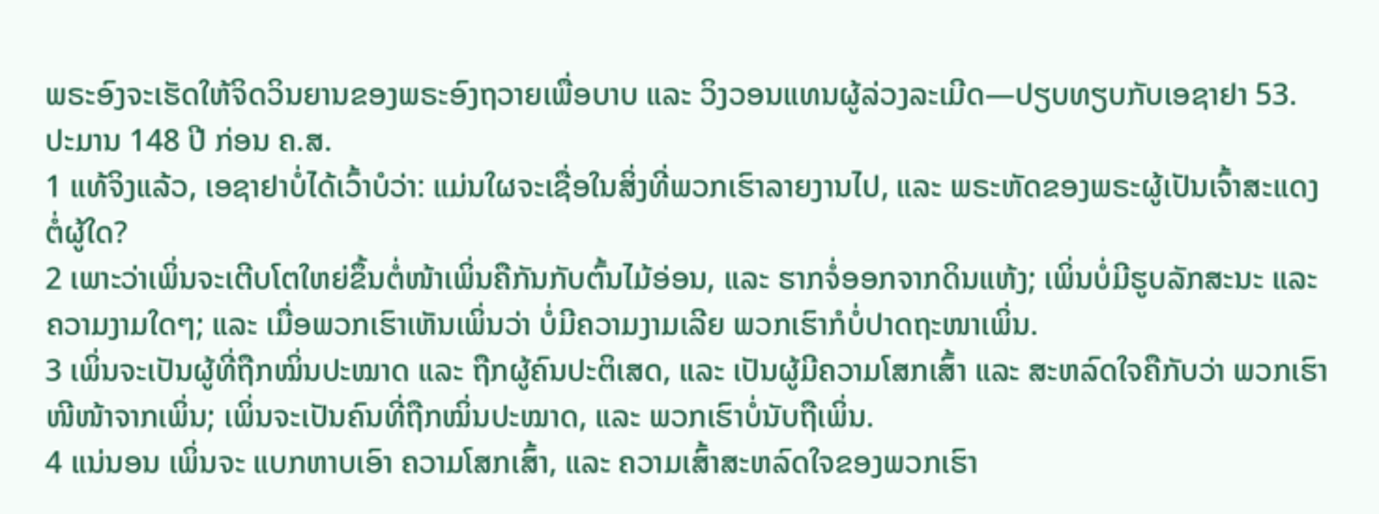ພຣະອົງຈະເຮັດໃຫ້ຈິດວິນຍານຂອງພຣະອົງຖວາຍເພື່ອບາບ ແລະ ວິງວອນແທນຜູ້ລ່ວງລະເມີດ—ປຽບທຽບກັບເອຊາຢາ 53. ປະມານ 148 ປີ ກ່ອນ ຄ.ສ.
1 ແທ້ຈິງແລ້ວ, ເອຊາຢາບໍ່ໄດ້ເວົ້າບໍວ່າ: ແມ່ນໃຜຈະເຊື່ອໃນສິ່ງທີ່ພວກເຮົາລາຍງານໄປ, ແລະ ພຣະຫັດຂອງພຣະຜູ້ເປັນເຈົ້າສະແດງຕໍ່ຜູ້ໃດ?
2 ເພາະວ່າເພິ່ນຈະເຕີບໂຕໃຫຍ່ຂຶ້ນຕໍ່ໜ້າເພິ່ນຄືກັນກັບຕົ້ນໄມ້ອ່ອນ, ແລະ ຮາກຈໍ່ອອກຈາກດິນແຫ້ງ; ເພິ່ນບໍ່ມີຮູບລັກສະນະ ແລະ ຄວາມງາມໃດໆ; ແລະ ເມື່ອພວກເຮົາເຫັນເພິ່ນວ່າ ບໍ່ມີຄວາມງາມເລີຍ ພວກເຮົາກໍບໍ່ປາດຖະໜາເພິ່ນ.
3 ເພິ່ນຈະເປັນຜູ້ທີ່ຖືກໝິ່ນປະໝາດ ແລະ ຖືກຜູ້ຄົນປະຕິເສດ, ແລະ ເປັນຜູ້ມີຄວາມໂສກເສົ້າ ແລະ ສະຫລົດໃຈຄືກັບວ່າ ພວກເຮົາໜີໜ້າຈາກເພິ່ນ; ເພິ່ນຈະເປັນຄົນທີ່ຖືກໝິ່ນປະໝາດ, ແລະ ພວກເຮົາບໍ່ນັບຖືເພິ່ນ.
4 ແນ່ນອນ ເພິ່ນຈະ ແບກຫາບເອົາ ຄວາມໂສກເສົ້າ, ແລະ ຄວາມເສົ້າສະຫລົດໃຈຂອງພວກເຮົາ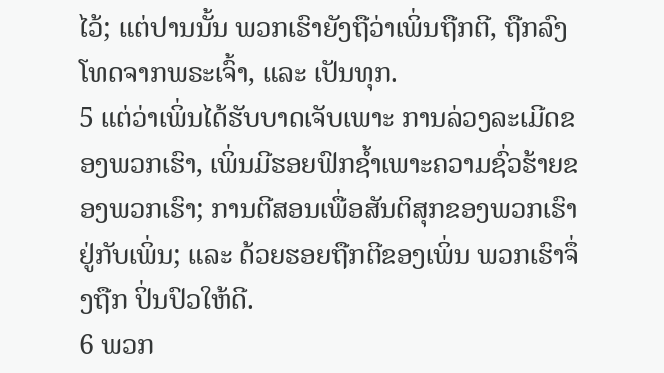ໄວ້; ແຕ່ປານນັ້ນ ພວກເຮົາຍັງຖືວ່າເພິ່ນຖືກຕີ, ຖືກລົງໂທດຈາກພຣະເຈົ້າ, ແລະ ເປັນທຸກ.
5 ແຕ່ວ່າເພິ່ນໄດ້ຮັບບາດເຈັບເພາະ ການລ່ວງລະເມີດຂອງພວກເຮົາ, ເພິ່ນມີຮອຍຟົກຊ້ຳເພາະຄວາມຊົ່ວຮ້າຍຂອງພວກເຮົາ; ການຕີສອນເພື່ອສັນຕິສຸກຂອງພວກເຮົາຢູ່ກັບເພິ່ນ; ແລະ ດ້ວຍຮອຍຖືກຕີຂອງເພິ່ນ ພວກເຮົາຈຶ່ງຖືກ ປິ່ນປົວໃຫ້ດີ.
6 ພວກ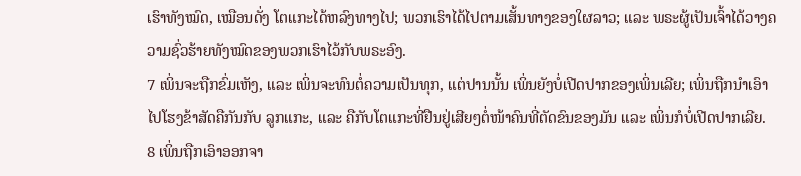ເຮົາທັງໝົດ, ເໝືອນດັ່ງ ໂຕແກະໄດ້ຫລົງທາງໄປ; ພວກເຮົາໄດ້ໄປຕາມເສັ້ນທາງຂອງໃຜລາວ; ແລະ ພຣະຜູ້ເປັນເຈົ້າໄດ້ວາງຄວາມຊົ່ວຮ້າຍທັງໝົດຂອງພວກເຮົາໄວ້ກັບພຣະອົງ.
7 ເພິ່ນຈະຖືກຂົ່ມເຫັງ, ແລະ ເພິ່ນຈະທົນຕໍ່ຄວາມເປັນທຸກ, ແຕ່ປານນັ້ນ ເພິ່ນຍັງບໍ່ເປີດປາກຂອງເພິ່ນເລີຍ; ເພິ່ນຖືກນຳເອົາໄປໂຮງຂ້າສັດຄືກັນກັບ ລູກແກະ, ແລະ ຄືກັບໂຕແກະທີ່ຢືນຢູ່ເສີຍໆຕໍ່ໜ້າຄົນທີ່ຕັດຂົນຂອງມັນ ແລະ ເພິ່ນກໍບໍ່ເປີດປາກເລີຍ.
8 ເພິ່ນຖືກເອົາອອກຈາ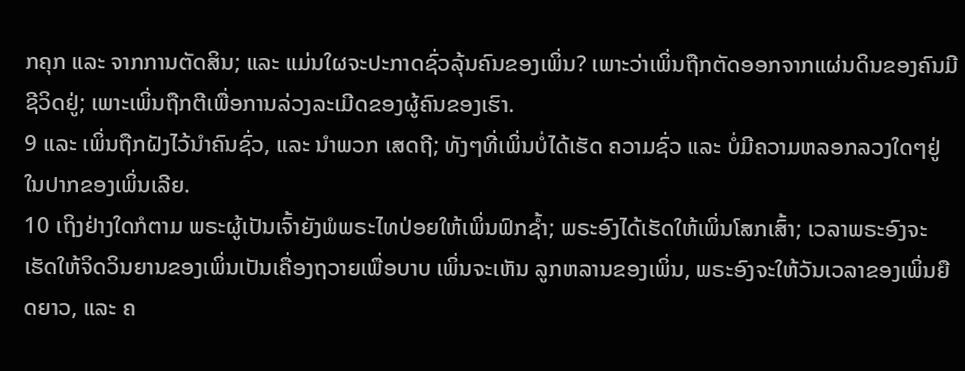ກຄຸກ ແລະ ຈາກການຕັດສິນ; ແລະ ແມ່ນໃຜຈະປະກາດຊົ່ວລຸ້ນຄົນຂອງເພິ່ນ? ເພາະວ່າເພິ່ນຖືກຕັດອອກຈາກແຜ່ນດິນຂອງຄົນມີຊີວິດຢູ່; ເພາະເພິ່ນຖືກຕີເພື່ອການລ່ວງລະເມີດຂອງຜູ້ຄົນຂອງເຮົາ.
9 ແລະ ເພິ່ນຖືກຝັງໄວ້ນຳຄົນຊົ່ວ, ແລະ ນຳພວກ ເສດຖີ; ທັງໆທີ່ເພິ່ນບໍ່ໄດ້ເຮັດ ຄວາມຊົ່ວ ແລະ ບໍ່ມີຄວາມຫລອກລວງໃດໆຢູ່ໃນປາກຂອງເພິ່ນເລີຍ.
10 ເຖິງຢ່າງໃດກໍຕາມ ພຣະຜູ້ເປັນເຈົ້າຍັງພໍພຣະໄທປ່ອຍໃຫ້ເພິ່ນຟົກຊ້ຳ; ພຣະອົງໄດ້ເຮັດໃຫ້ເພິ່ນໂສກເສົ້າ; ເວລາພຣະອົງຈະເຮັດໃຫ້ຈິດວິນຍານຂອງເພິ່ນເປັນເຄື່ອງຖວາຍເພື່ອບາບ ເພິ່ນຈະເຫັນ ລູກຫລານຂອງເພິ່ນ, ພຣະອົງຈະໃຫ້ວັນເວລາຂອງເພິ່ນຍືດຍາວ, ແລະ ຄ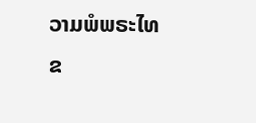ວາມພໍພຣະໄທຂ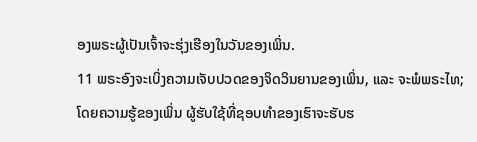ອງພຣະຜູ້ເປັນເຈົ້າຈະຮຸ່ງເຮືອງໃນວັນຂອງເພິ່ນ.
11 ພຣະອົງຈະເບິ່ງຄວາມເຈັບປວດຂອງຈິດວິນຍານຂອງເພິ່ນ, ແລະ ຈະພໍພຣະໄທ; ໂດຍຄວາມຮູ້ຂອງເພິ່ນ ຜູ້ຮັບໃຊ້ທີ່ຊອບທຳຂອງເຮົາຈະຮັບຮ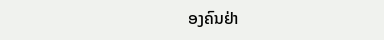ອງຄົນຢ່າ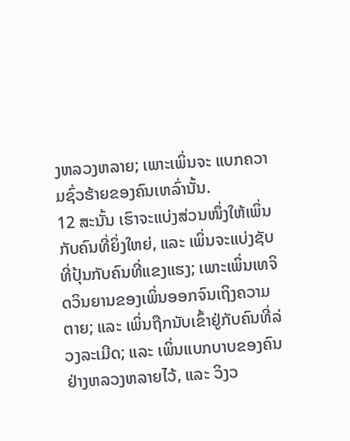ງຫລວງຫລາຍ; ເພາະເພິ່ນຈະ ແບກຄວາມຊົ່ວຮ້າຍຂອງຄົນເຫລົ່ານັ້ນ.
12 ສະນັ້ນ ເຮົາຈະແບ່ງສ່ວນໜຶ່ງໃຫ້ເພິ່ນກັບຄົນທີ່ຍິ່ງໃຫຍ່, ແລະ ເພິ່ນຈະແບ່ງຊັບທີ່ປຸ້ນກັບຄົນທີ່ແຂງແຮງ; ເພາະເພິ່ນເທຈິດວິນຍານຂອງເພິ່ນອອກຈົນເຖິງຄວາມຕາຍ; ແລະ ເພິ່ນຖືກນັບເຂົ້າຢູ່ກັບຄົນທີ່ລ່ວງລະເມີດ; ແລະ ເພິ່ນແບກບາບຂອງຄົນຢ່າງຫລວງຫລາຍໄວ້, ແລະ ວິງວ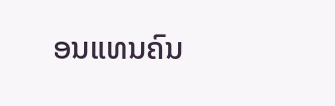ອນແທນຄົນ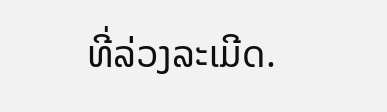ທີ່ລ່ວງລະເມີດ.